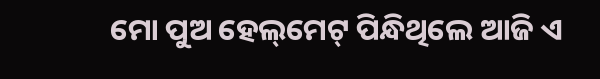ମୋ ପୁଅ ହେଲ୍‌ମେଟ୍‌ ପିନ୍ଧିଥିଲେ ଆଜି ଏ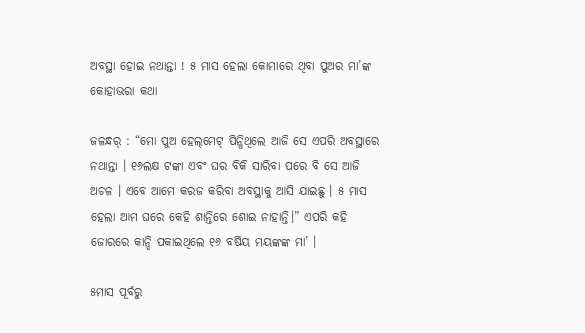ଅବସ୍ଥା ହୋଇ ନଥାନ୍ତା ! ୫ ମାସ ହେଲା କୋମାରେ ଥିବା ପୁଅର ମା’ଙ୍କ କୋହାଭରା କଥା

ଜଳନ୍ଧର୍‌ : “ମୋ ପୁଅ ହେଲ୍‌ମେଟ୍‌ ପିନ୍ଧିଥିଲେ ଆଜି ସେ ଏପରି ଅବସ୍ଥାରେ ନଥାନ୍ତା । ୧୬ଲକ୍ଷ ଟଙ୍କା ଏବଂ ଘର ବିକି ସାରିବା ପରେ ବି ସେ ଆଜି ଅଚଳ । ଏବେ ଆମେ କରଜ କରିବା ଅବସ୍ଥାକୁ ଆସି ଯାଇଛୁ । ୫ ମାସ ହେଲା ଆମ ଘରେ କେହି ଶାନ୍ତିରେ ଶୋଇ ନାହାନ୍ତି।” ଏପରି କହି ଜୋରରେ କାନ୍ଦି ପକାଇଥିଲେ ୧୬ ବର୍ଷିୟ ମୟଙ୍କଙ୍କ ମା’ ।

୫ମାସ ପୂର୍ବରୁ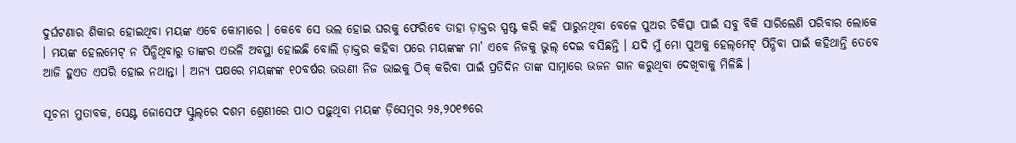ଦୁର୍ଘଟଣାର ଶିକାର ହୋଇଥିବା ମୟଙ୍କ ଏବେ କୋମାରେ । କେବେ ସେ ଭଲ ହୋଇ ଘରକୁ ଫେରିବେ ତାହା ଡ଼ାକ୍ତର ସ୍ପଷ୍ଟ କରି କହି ପାରୁନଥିବା ବେଳେ ପୁଅର ଚିକିତ୍ସା ପାଇଁ ସବୁ ବିକି ସାରିଲେଣି ପରିବାର ଲୋକେ । ମୟଙ୍କ ହେଲମେଟ୍‌ ନ ପିନ୍ଧିଥିବାରୁ ତାଙ୍କର ଏଭଳି ଅବସ୍ଥା ହୋଇଛି ବୋଲି ଡ଼ାକ୍ତର କହିବା ପରେ ମୟଙ୍କଙ୍କ ମା’ ଏବେ ନିଜକୁ ଭୁଲ୍‌ ଦେଇ ବସିଛନ୍ତି । ଯଦି ମୁଁ ମୋ ପୁଅକୁ ହେଲ୍‌ମେଟ୍‌ ପିନ୍ଧିବା ପାଇଁ କହିଥାନ୍ତି ତେବେ ଆଜି ହୁଏତ ଏପରି ହୋଇ ନଥାନ୍ତା । ଅନ୍ୟ ପକ୍ଷରେ ମୟଙ୍କଙ୍କ ୧୦ବର୍ଷର ଭଉଣୀ ନିଜ ଭାଇକୁ ଠିକ୍‌ କରିବା ପାଇଁ ପ୍ରତିଦିନ ତାଙ୍କ ସାମ୍ନାରେ ଭଜନ ଗାନ କରୁଥିବା ଦେଖିବାକୁ ମିଳିଛି ।

ସୂଚନା ମୁତାବକ, ସେଣ୍ଟ ଜୋସେଫ ସ୍କୁଲ୍‌ରେ ଦଶମ ଶ୍ରେଣୀରେ ପାଠ ପଢ଼ୁଥିବା ମୟଙ୍କ ଡ଼ିସେମ୍ବର ୨୫,୨୦୧୭ରେ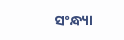ସଂନ୍ଧ୍ୟା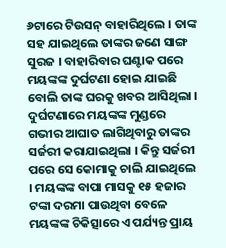୬ଟାରେ ଟିଉସନ୍‌ ବାହାରିଥିଲେ । ତାଙ୍କ ସହ ଯାଇଥିଲେ ତାଙ୍କର ଜଣେ ସାଙ୍ଗ ସୁରଜ । ବାହାରିବାର ଘଣ୍ଟାକ ପରେ ମୟଙ୍କଙ୍କ ଦୁର୍ଘଟଣା ହୋଇ ଯାଇଛି ବୋଲି ତାଙ୍କ ଘରକୁ ଖବର ଆସିଥିଲା । ଦୁର୍ଘଟଣାରେ ମୟଙ୍କଙ୍କ ମୁଣ୍ଡରେ ଗଭୀର ଆଘାତ ଲାଗିଥିବାରୁ ତାଙ୍କର ସର୍ଜରୀ କରାଯାଇଥିଲା । କିନ୍ତୁ ସର୍ଜରୀ ପରେ ସେ କୋମାକୁ ଚାଲି ଯାଇଥିଲେ । ମୟଙ୍କଙ୍କ ବାପା ମାସକୁ ୧୫ ହଜାର ଟଙ୍କା ଦରମା ପାଉଥିବା ବେଳେ ମୟଙ୍କଙ୍କ ଚିକିତ୍ସାରେ ଏ ପର୍ଯ୍ୟନ୍ତ ପ୍ରାୟ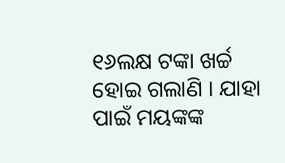୧୬ଲକ୍ଷ ଟଙ୍କା ଖର୍ଚ୍ଚ ହୋଇ ଗଲାଣି । ଯାହା ପାଇଁ ମୟଙ୍କଙ୍କ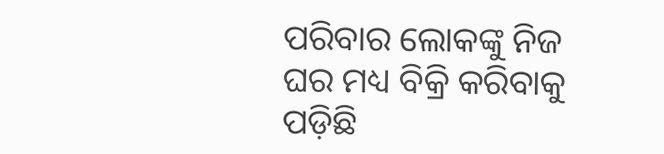ପରିବାର ଲୋକଙ୍କୁ ନିଜ ଘର ମଧ୍ୟ ବିକ୍ରି କରିବାକୁ ପଡ଼ିଛି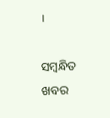।

ସମ୍ବନ୍ଧିତ ଖବର